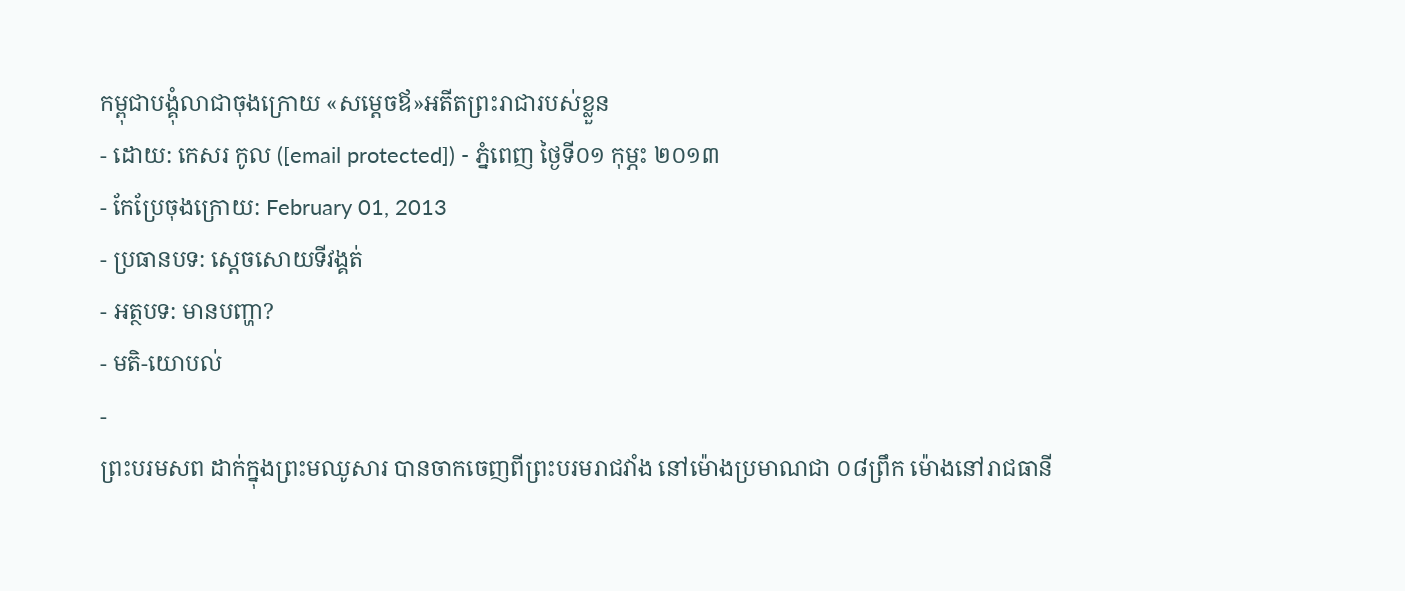កម្ពុជាបង្គុំលាជាចុងក្រោយ «សម្ដេចឪ»អតីតព្រះរាជារបស់ខ្លួន
- ដោយ: កេសរ កូល ([email protected]) - ភ្នំពេញ ថ្ងៃទី០១ កុម្ភះ ២០១៣
- កែប្រែចុងក្រោយ: February 01, 2013
- ប្រធានបទ: ស្ដេចសោយទីវង្គត់
- អត្ថបទ: មានបញ្ហា?
- មតិ-យោបល់
-
ព្រះបរមសព ដាក់ក្នុងព្រះមឈូសារ បានចាកចេញពីព្រះបរមរាជវាំង នៅម៉ោងប្រមាណជា ០៨ព្រឹក ម៉ោងនៅរាជធានី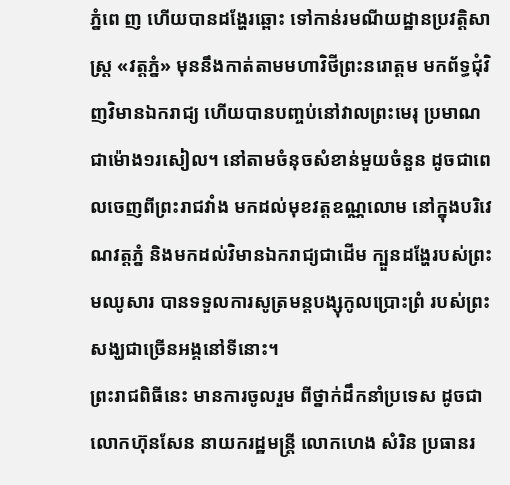ភ្នំពេ ញ ហើយបានដង្ហែរឆ្ពោះ ទៅកាន់រមណីយដ្ឋានប្រវត្តិសាស្ត្រ «វត្តភ្នំ» មុននឹងកាត់តាមមហាវិថីព្រះនរោត្តម មកព័ទ្ធជុំវិញវិមានឯករាជ្យ ហើយបានបញ្ចប់នៅវាលព្រះមេរុ ប្រមាណជាម៉ោង១រសៀល។ នៅតាមចំនុចសំខាន់មួយចំនួន ដូចជាពេលចេញពីព្រះរាជវាំង មកដល់មុខវត្តឧណ្ណលោម នៅក្នុងបរិវេណវត្តភ្នំ និងមកដល់វិមានឯករាជ្យជាដើម ក្បួនដង្ហែរបស់ព្រះមឈូសារ បានទទួលការសូត្រមន្តបង្សុកូលប្រោះព្រំ របស់ព្រះសង្ឃជាច្រើនអង្គនៅទីនោះ។
ព្រះរាជពិធីនេះ មានការចូលរួម ពីថ្នាក់ដឹកនាំប្រទេស ដូចជាលោកហ៊ុនសែន នាយករដ្ឋមន្ត្រី លោកហេង សំរិន ប្រធានរ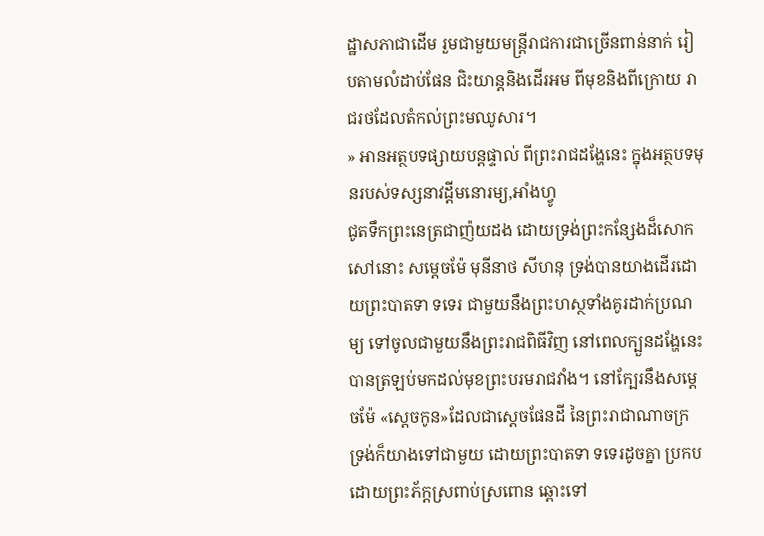ដ្ឋាសភាជាដើម រួមជាមួយមន្ត្រីរាជការជាច្រើនពាន់នាក់ រៀបតាមលំដាប់ផែន ជិះយាន្ដនិងដើរអម ពីមុខនិងពីក្រោយ រាជរថដែលតំកល់ព្រះមឈូសារ។
» អានអត្ថបទផ្សាយបន្តផ្ទាល់ ពីព្រះរាជដង្ហែនេះ ក្នុងអត្ថបទមុនរបស់ទស្សនាវដ្ដីមនោរម្យ,អាំងហ្វូ
ជូតទឹកព្រះនេត្រជាញ៉យដង ដោយទ្រង់ព្រះកន្សែងដ៏សោកសៅនោះ សម្ដេចម៉ែ មុនីនាថ សីហនុ ទ្រង់បានយាងដើរដោយព្រះបាតទា ទទេរ ជាមួយនឹងព្រះហស្ថទាំងគូរដាក់ប្រណម្យ ទៅចូលជាមួយនឹងព្រះរាជពិធីវិញ នៅពេលក្បួនដង្ហែនេះ បានត្រឡប់មកដល់មុខព្រះបរមរាជវាំង។ នៅក្បែរនឹងសម្ដេចម៉ែ «ស្ដេចកូន»ដែលជាស្ដេចផែនដី នៃព្រះរាជាណាចក្រ ទ្រង់ក៏យាងទៅជាមួយ ដោយព្រះបាតទា ទទេរដូចគ្នា ប្រកបដោយព្រះភ័ក្ដស្រពាប់ស្រពោន ឆ្ពោះទៅ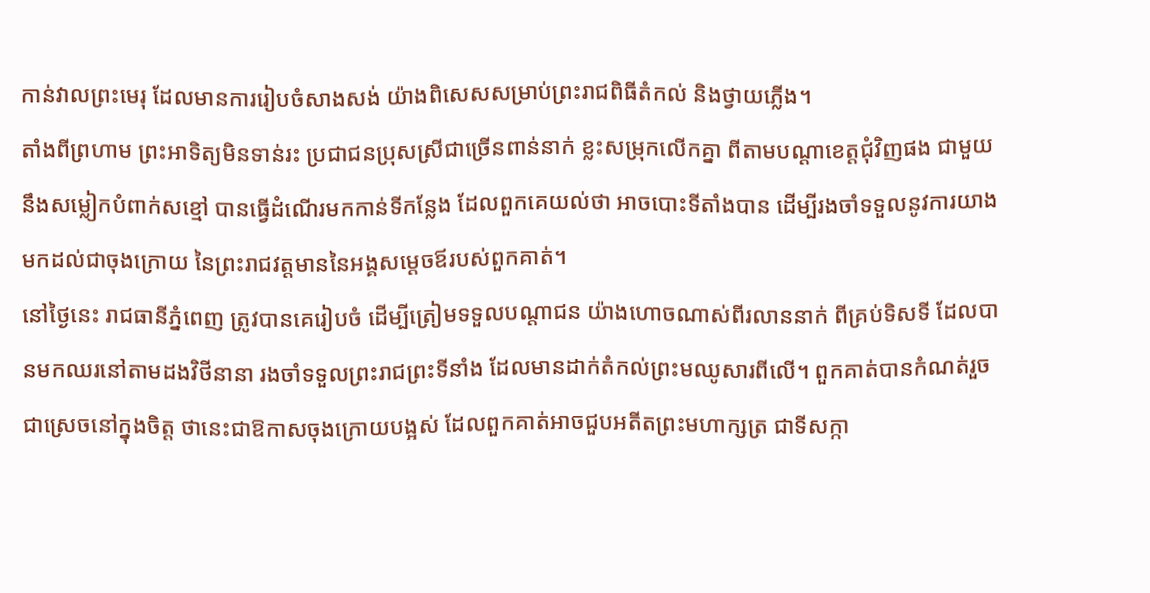កាន់វាលព្រះមេរុ ដែលមានការរៀបចំសាងសង់ យ៉ាងពិសេសសម្រាប់ព្រះរាជពិធីតំកល់ និងថ្វាយភ្លើង។
តាំងពីព្រហាម ព្រះអាទិត្យមិនទាន់រះ ប្រជាជនប្រុសស្រីជាច្រើនពាន់នាក់ ខ្លះសម្រុកលើកគ្នា ពីតាមបណ្ដាខេត្តជុំវិញផង ជាមួយនឹងសម្លៀកបំពាក់សខ្មៅ បានធ្វើដំណើរមកកាន់ទីកន្លែង ដែលពួកគេយល់ថា អាចបោះទីតាំងបាន ដើម្បីរងចាំទទួលនូវការយាងមកដល់ជាចុងក្រោយ នៃព្រះរាជវត្តមាននៃអង្គសម្ដេចឪរបស់ពួកគាត់។
នៅថ្ងៃនេះ រាជធានីភ្នំពេញ ត្រូវបានគេរៀបចំ ដើម្បីត្រៀមទទួលបណ្ដាជន យ៉ាងហោចណាស់ពីរលាននាក់ ពីគ្រប់ទិសទី ដែលបានមកឈរនៅតាមដងវិថីនានា រងចាំទទួលព្រះរាជព្រះទីនាំង ដែលមានដាក់តំកល់ព្រះមឈូសារពីលើ។ ពួកគាត់បានកំណត់រួចជាស្រេចនៅក្នុងចិត្ត ថានេះជាឱកាសចុងក្រោយបង្អស់ ដែលពួកគាត់អាចជួបអតីតព្រះមហាក្សត្រ ជាទីសក្កា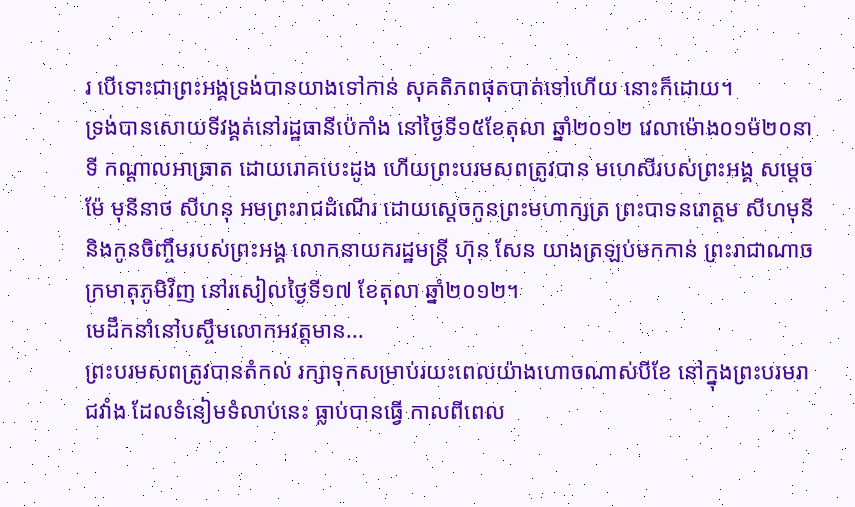រ បើទោះជាព្រះអង្គទ្រង់បានយាងទៅកាន់ សុគតិភពផុតបាត់ទៅហើយ នោះក៏ដោយ។
ទ្រង់បានសោយទីវង្គត់នៅរដ្ឋធានីប៉េកាំង នៅថ្ងៃទី១៥ខែតុលា ឆ្នាំ២០១២ វេលាម៉ោង០១ម៉២០នាទី កណ្ដាលអាធ្រាត ដោយរោគបេះដូង ហើយព្រះបរមសពត្រូវបាន មហេសីរបស់ព្រះអង្គ សម្ដេចម៉ែ មុនីនាថ សីហនុ អមព្រះរាជដំណើរ ដោយស្ដេចកូនព្រះមហាក្សត្រ ព្រះបាទនរោត្ដម សីហមុនី និងកូនចិញ្ចឹមរបស់ព្រះអង្គ លោកនាយករដ្ឋមន្ត្រី ហ៊ុន សែន យាងត្រឡប់មកកាន់ ព្រះរាជាណាចក្រមាតុភូមិវិញ នៅរសៀលថ្ងៃទី១៧ ខែតុលា ឆ្នាំ២០១២។
មេដឹកនាំនៅបស្ចឹមលោកអវត្តមាន...
ព្រះបរមសពត្រូវបានតំកល់ រក្សាទុកសម្រាប់រយះពេលយ៉ាងហោចណាស់បីខែ នៅក្នុងព្រះបរមរាជវាំង ដែលទំនៀមទំលាប់នេះ ធ្លាប់បានធ្វើ កាលពីពេល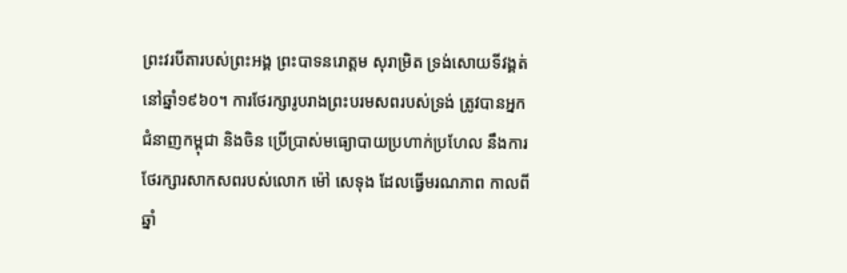ព្រះវរបីតារបស់ព្រះអង្គ ព្រះបាទនរោត្ដម សុរាម្រិត ទ្រង់សោយទីវង្គត់នៅឆ្នាំ១៩៦០។ ការថែរក្សារូបរាងព្រះបរមសពរបស់ទ្រង់ ត្រូវបានអ្នកជំនាញកម្ពុជា និងចិន ប្រើប្រាស់មធ្យោបាយប្រហាក់ប្រហែល នឹងការថែរក្សារសាកសពរបស់លោក ម៉ៅ សេទុង ដែលធ្វើមរណភាព កាលពីឆ្នាំ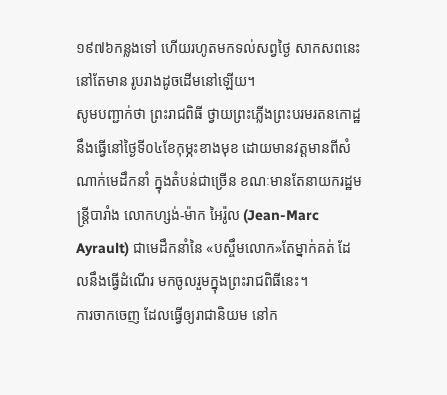១៩៧៦កន្លងទៅ ហើយរហូតមកទល់សព្វថ្ងៃ សាកសពនេះនៅតែមាន រូបរាងដូចដើមនៅឡើយ។
សូមបញ្ជាក់ថា ព្រះរាជពិធី ថ្វាយព្រះភ្លើងព្រះបរមរតនកោដ្ឋ នឹងធ្វើនៅថ្ងៃទី០៤ខែកុម្ភះខាងមុខ ដោយមានវត្តមានពីសំណាក់មេដឹកនាំ ក្នុងតំបន់ជាច្រើន ខណៈមានតែនាយករដ្ឋមន្ត្រីបារាំង លោកហ្សង់-ម៉ាក អៃរ៉ូល (Jean-Marc Ayrault) ជាមេដឹកនាំនៃ «បស្ចឹមលោក»តែម្នាក់គត់ ដែលនឹងធ្វើដំណើរ មកចូលរួមក្នុងព្រះរាជពិធីនេះ។
ការចាកចេញ ដែលធ្វើឲ្យរាជានិយម នៅក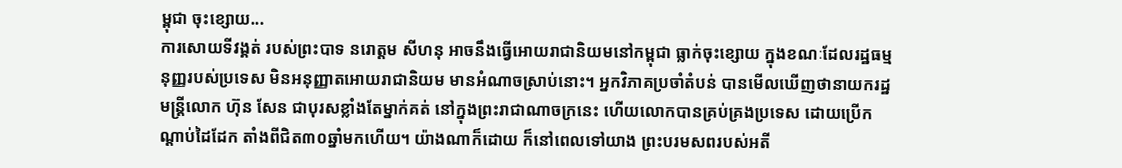ម្ពុជា ចុះខ្សោយ...
ការសោយទីវង្គត់ របស់ព្រះបាទ នរោត្ដម សីហនុ អាចនឹងធ្វើអោយរាជានិយមនៅកម្ពុជា ធ្លាក់ចុះខ្សោយ ក្នុងខណៈដែលរដ្ឋធម្មនុញ្ញរបស់ប្រទេស មិនអនុញ្ញាតអោយរាជានិយម មានអំណាចស្រាប់នោះ។ អ្នកវិភាគប្រចាំតំបន់ បានមើលឃើញថានាយករដ្ឋមន្ត្រីលោក ហ៊ុន សែន ជាបុរសខ្លាំងតែម្នាក់គត់ នៅក្នុងព្រះរាជាណាចក្រនេះ ហើយលោកបានគ្រប់គ្រងប្រទេស ដោយប្រើកណ្ដាប់ដៃដែក តាំងពីជិត៣០ឆ្នាំមកហើយ។ យ៉ាងណាក៏ដោយ ក៏នៅពេលទៅយាង ព្រះបរមសពរបស់អតី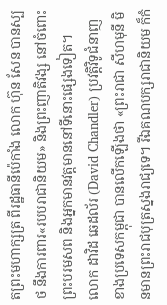តព្រះមហាក្សត្រ ពីរដ្ឋធានីប៉េកាំង លោក ហ៊ុន សែន បានស្បថ នឹងការពារ«របបរាជានិយម» និងព្រះញាតិវង្ស នៅចំពោះព្រះបរមសព និងអ្នកមានវត្តមាននៅទីនោះផ្សេងទៀត។
លោក ដាវិដ ឆេដល័រ (David Chandler) ប្រវត្តិវិទូជំនាញខាងប្រទេសកម្ពុជា បានលើកឡើងថា «ព្រះរាជា សីហមុនី មិនមានព្រះរាជបុត្រស្នងរាជ្យទេ។ រីឯគណបក្សរាជានិយម ក៏កំ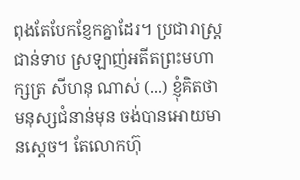ពុងតែបែកខ្ញែកគ្នាដែរ។ ប្រជារាស្ត្រជាន់ទាប ស្រឡាញ់អតីតព្រះមហាក្សត្រ សីហនុ ណាស់ (...) ខ្ញុំគិតថា មនុស្សជំនាន់មុន ចង់បានអោយមានស្ដេច។ តែលោកហ៊ុ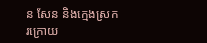ន សែន និងក្មេងស្រករក្រោយ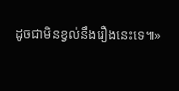ដូចជាមិនខ្វល់នឹងរឿងនេះទេ៕»